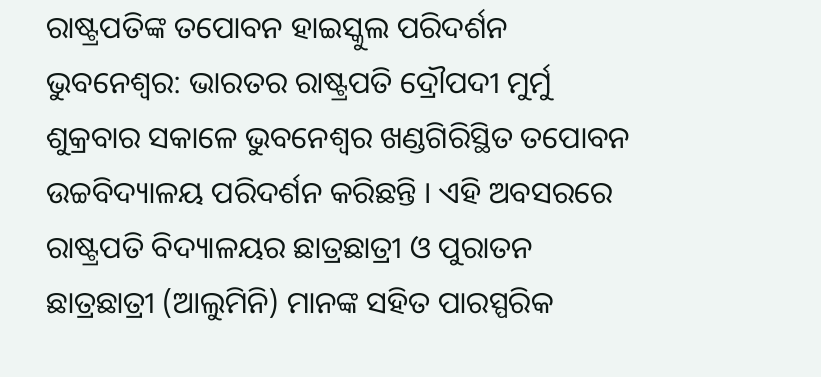ରାଷ୍ଟ୍ରପତିଙ୍କ ତପୋବନ ହାଇସ୍କୁଲ ପରିଦର୍ଶନ
ଭୁବନେଶ୍ୱର: ଭାରତର ରାଷ୍ଟ୍ରପତି ଦ୍ରୌପଦୀ ମୁର୍ମୁ ଶୁକ୍ରବାର ସକାଳେ ଭୁବନେଶ୍ୱର ଖଣ୍ଡଗିରିସ୍ଥିତ ତପୋବନ ଉଚ୍ଚବିଦ୍ୟାଳୟ ପରିଦର୍ଶନ କରିଛନ୍ତି । ଏହି ଅବସରରେ ରାଷ୍ଟ୍ରପତି ବିଦ୍ୟାଳୟର ଛାତ୍ରଛାତ୍ରୀ ଓ ପୁରାତନ ଛାତ୍ରଛାତ୍ରୀ (ଆଲୁମିନି) ମାନଙ୍କ ସହିତ ପାରସ୍ପରିକ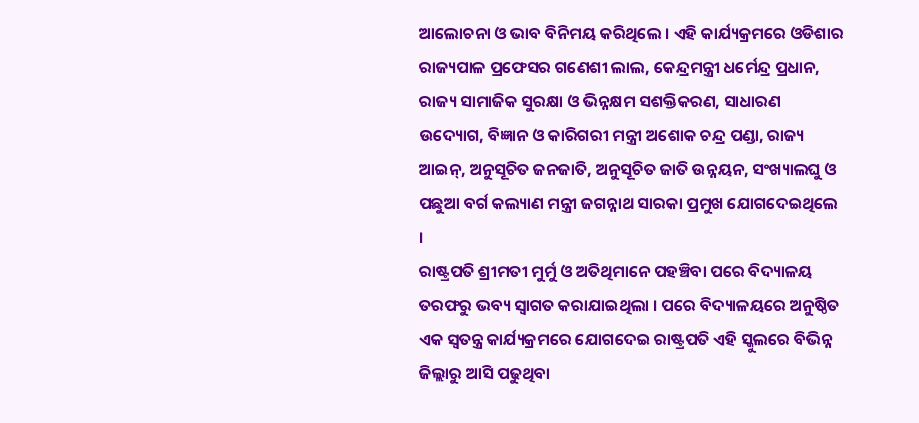ଆଲୋଚନା ଓ ଭାବ ବିନିମୟ କରିଥିଲେ । ଏହି କାର୍ଯ୍ୟକ୍ରମରେ ଓଡିଶାର ରାଜ୍ୟପାଳ ପ୍ରଫେସର ଗଣେଶୀ ଲାଲ, କେନ୍ଦ୍ରମନ୍ତ୍ରୀ ଧର୍ମେନ୍ଦ୍ର ପ୍ରଧାନ, ରାଜ୍ୟ ସାମାଜିକ ସୁରକ୍ଷା ଓ ଭିନ୍ନକ୍ଷମ ସଶକ୍ତିକରଣ, ସାଧାରଣ ଉଦ୍ୟୋଗ, ବିଜ୍ଞାନ ଓ କାରିଗରୀ ମନ୍ତ୍ରୀ ଅଶୋକ ଚନ୍ଦ୍ର ପଣ୍ଡା, ରାଜ୍ୟ ଆଇନ୍, ଅନୁସୂଚିତ ଜନଜାତି, ଅନୁସୂଚିତ ଜାତି ଉନ୍ନୟନ, ସଂଖ୍ୟାଲଘୁ ଓ ପଛୁଆ ବର୍ଗ କଲ୍ୟାଣ ମନ୍ତ୍ରୀ ଜଗନ୍ନାଥ ସାରକା ପ୍ରମୁଖ ଯୋଗଦେଇଥିଲେ ।
ରାଷ୍ଟ୍ରପତି ଶ୍ରୀମତୀ ମୁର୍ମୁ ଓ ଅତିଥିମାନେ ପହଞ୍ଚିବା ପରେ ବିଦ୍ୟାଳୟ ତରଫରୁ ଭବ୍ୟ ସ୍ୱାଗତ କରାଯାଇଥିଲା । ପରେ ବିଦ୍ୟାଳୟରେ ଅନୁଷ୍ଠିତ ଏକ ସ୍ୱତନ୍ତ୍ର କାର୍ଯ୍ୟକ୍ରମରେ ଯୋଗଦେଇ ରାଷ୍ଟ୍ରପତି ଏହି ସ୍କୁଲରେ ବିଭିନ୍ନ ଜିଲ୍ଲାରୁ ଆସି ପଢୁଥିବା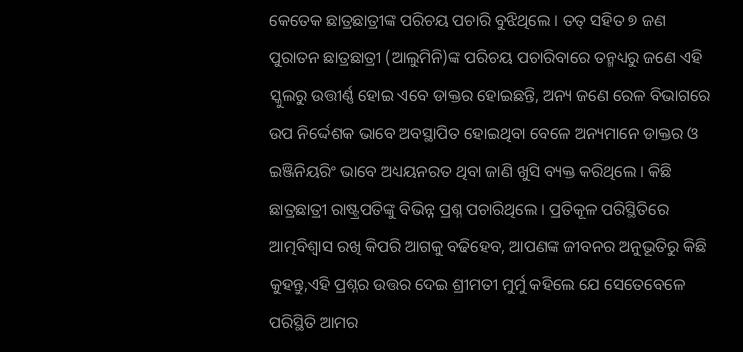କେତେକ ଛାତ୍ରଛାତ୍ରୀଙ୍କ ପରିଚୟ ପଚାରି ବୁଝିଥିଲେ । ତତ୍ ସହିତ ୭ ଜଣ ପୁରାତନ ଛାତ୍ରଛାତ୍ରୀ (ଆଲୁମିନି)ଙ୍କ ପରିଚୟ ପଚାରିବାରେ ତନ୍ମଧ୍ୟରୁ ଜଣେ ଏହି ସ୍କୁଲରୁ ଉତ୍ତୀର୍ଣ୍ଣ ହୋଇ ଏବେ ଡାକ୍ତର ହୋଇଛନ୍ତି, ଅନ୍ୟ ଜଣେ ରେଳ ବିଭାଗରେ ଉପ ନିର୍ଦ୍ଦେଶକ ଭାବେ ଅବସ୍ଥାପିତ ହୋଇଥିବା ବେଳେ ଅନ୍ୟମାନେ ଡାକ୍ତର ଓ ଇଞ୍ଜିନିୟରିଂ ଭାବେ ଅଧ୍ୟୟନରତ ଥିବା ଜାଣି ଖୁସି ବ୍ୟକ୍ତ କରିଥିଲେ । କିଛି ଛାତ୍ରଛାତ୍ରୀ ରାଷ୍ଟ୍ରପତିଙ୍କୁ ବିଭିନ୍ନ ପ୍ରଶ୍ନ ପଚାରିଥିଲେ । ପ୍ରତିକୂଳ ପରିସ୍ଥିତିରେ ଆତ୍ମବିଶ୍ୱାସ ରଖି କିପରି ଆଗକୁ ବଢିହେବ, ଆପଣଙ୍କ ଜୀବନର ଅନୁଭୂତିରୁ କିଛି କୁହନ୍ତୁ,ଏହି ପ୍ରଶ୍ନର ଉତ୍ତର ଦେଇ ଶ୍ରୀମତୀ ମୁର୍ମୁ କହିଲେ ଯେ ସେତେବେଳେ ପରିସ୍ଥିତି ଆମର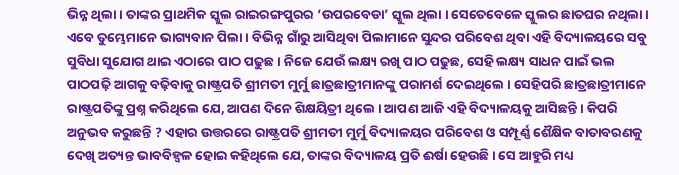ଭିନ୍ନ ଥିଲା । ତାଙ୍କର ପ୍ରାଥମିକ ସ୍କୁଲ ରାଇରଙ୍ଗପୁରର ‘ଉପରବେଡା’ ସ୍କୁଲ ଥିଲା । ସେତେବେଳେ ସ୍କୁଲର ଛାତଘର ନଥିଲା । ଏବେ ତୁମ୍ଭେମାନେ ଭାଗ୍ୟବାନ ପିଲା । ବିଭିନ୍ନ ଗାଁରୁ ଆସିଥିବା ପିଲାମାନେ ସୁନ୍ଦର ପରିବେଶ ଥିବା ଏହି ବିଦ୍ୟାଳୟରେ ସବୁ ସୁବିଧା ସୁଯୋଗ ଥାଇ ଏଠାରେ ପାଠ ପଢୁଛ । ନିଜେ ଯେଉଁ ଲକ୍ଷ୍ୟ ରଖି ପାଠ ପଢୁଛ, ସେହି ଲକ୍ଷ୍ୟ ସାଧନ ପାଇଁ ଭଲ ପାଠପଢ଼ି ଆଗକୁ ବଢ଼ିବାକୁ ରାଷ୍ଟ୍ରପତି ଶ୍ରୀମତୀ ମୁର୍ମୁ ଛାତ୍ରଛାତ୍ରୀମାନଙ୍କୁ ପରାମର୍ଶ ଦେଇଥିଲେ । ସେହିପରି ଛାତ୍ରଛାତ୍ରୀମାନେ ରାଷ୍ଟ୍ରପତିଙ୍କୁ ପ୍ରଶ୍ନ କରିଥିଲେ ଯେ, ଆପଣ ଦିନେ ଶିକ୍ଷୟିତ୍ରୀ ଥିଲେ । ଆପଣ ଆଜି ଏହି ବିଦ୍ୟାଳୟକୁ ଆସିଛନ୍ତି । କିପରି ଅନୁଭବ କରୁଛନ୍ତି ? ଏହାର ଉତ୍ତରରେ ରାଷ୍ଟ୍ରପତି ଶ୍ରୀମତୀ ମୁର୍ମୁ ବିଦ୍ୟାଳୟର ପରିବେଶ ଓ ସମ୍ପୂର୍ଣ୍ଣ ଶୈକ୍ଷିକ ବାତାବରଣକୁ ଦେଖି ଅତ୍ୟନ୍ତ ଭାବବିହ୍ୱଳ ହୋଇ କହିଥିଲେ ଯେ, ତାଙ୍କର ବିଦ୍ୟାଳୟ ପ୍ରତି ଈର୍ଷା ହେଉଛି । ସେ ଆହୁରି ମଧ୍ୟ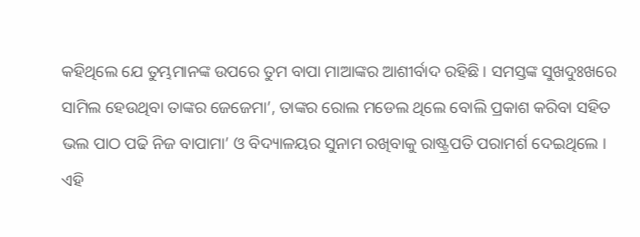କହିଥିଲେ ଯେ ତୁମ୍ଭମାନଙ୍କ ଉପରେ ତୁମ ବାପା ମାଆଙ୍କର ଆଶୀର୍ବାଦ ରହିଛି । ସମସ୍ତଙ୍କ ସୁଖଦୁଃଖରେ ସାମିଲ ହେଉଥିବା ତାଙ୍କର ଜେଜେମା’, ତାଙ୍କର ରୋଲ ମଡେଲ ଥିଲେ ବୋଲି ପ୍ରକାଶ କରିବା ସହିତ ଭଲ ପାଠ ପଢି ନିଜ ବାପାମା’ ଓ ବିଦ୍ୟାଳୟର ସୁନାମ ରଖିବାକୁ ରାଷ୍ଟ୍ରପତି ପରାମର୍ଶ ଦେଇଥିଲେ । ଏହି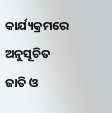କାର୍ଯ୍ୟକ୍ରମରେ ଅନୁସୂଚିତ ଜାତି ଓ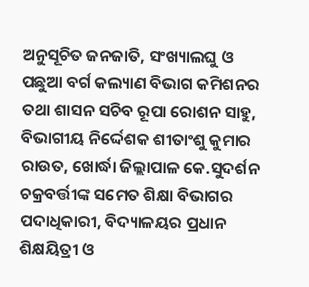ଅନୁସୂଚିତ ଜନଜାତି, ସଂଖ୍ୟାଲଘୁ ଓ ପଛୁଆ ବର୍ଗ କଲ୍ୟାଣ ବିଭାଗ କମିଶନର ତଥା ଶାସନ ସଚିବ ରୂପା ରୋଶନ ସାହୁ, ବିଭାଗୀୟ ନିର୍ଦ୍ଦେଶକ ଶୀତାଂଶୁ କୁମାର ରାଉତ, ଖୋର୍ଦ୍ଧା ଜିଲ୍ଲାପାଳ କେ.ସୁଦର୍ଶନ ଚକ୍ରବର୍ତ୍ତୀଙ୍କ ସମେତ ଶିକ୍ଷା ବିଭାଗର ପଦାଧିକାରୀ, ବିଦ୍ୟାଳୟର ପ୍ରଧାନ ଶିକ୍ଷୟିତ୍ରୀ ଓ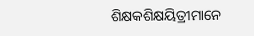ଶିକ୍ଷକଶିକ୍ଷୟିତ୍ରୀମାନେ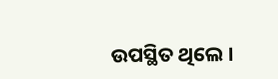ଉପସ୍ଥିତ ଥିଲେ ।